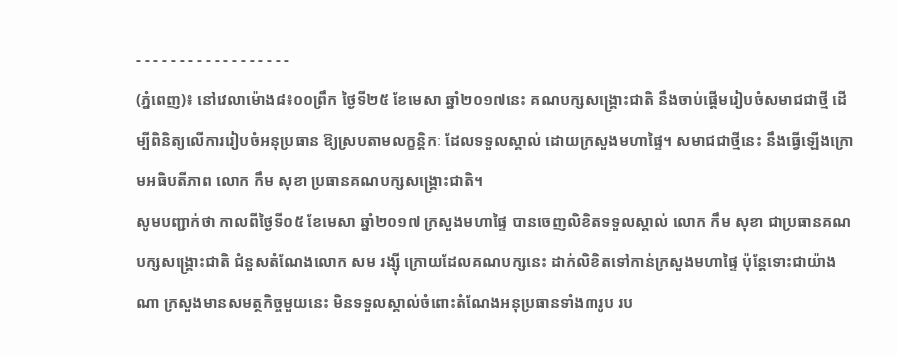- - - - - - - - - - - - - - - - - -
(ភ្នំពេញ)៖ នៅវេលាម៉ោង៨៖០០ព្រឹក ថ្ងៃទី២៥ ខែមេសា ឆ្នាំ២០១៧នេះ គណបក្សសង្រ្គោះជាតិ នឹងចាប់ផ្តើមរៀបចំសមាជជាថ្មី ដើម្បីពិនិត្យលើការរៀបចំអនុប្រធាន ឱ្យស្របតាមលក្ខន្តិកៈ ដែលទទួលស្គាល់ ដោយក្រសួងមហាផ្ទៃ។ សមាជជាថ្មីនេះ នឹងធ្វើឡើងក្រោមអធិបតីភាព លោក កឹម សុខា ប្រធានគណបក្សសង្រ្គោះជាតិ។
សូមបញ្ជាក់ថា កាលពីថ្ងៃទី០៥ ខែមេសា ឆ្នាំ២០១៧ ក្រសួងមហាផ្ទៃ បានចេញលិខិតទទួលស្គាល់ លោក កឹម សុខា ជាប្រធានគណបក្សសង្រ្គោះជាតិ ជំនួសតំណែងលោក សម រង្ស៊ី ក្រោយដែលគណបក្សនេះ ដាក់លិខិតទៅកាន់ក្រសួងមហាផ្ទៃ ប៉ុន្តែទោះជាយ៉ាងណា ក្រសួងមានសមត្ថកិច្ចមួយនេះ មិនទទួលស្គាល់ចំពោះតំណែងអនុប្រធានទាំង៣រូប រប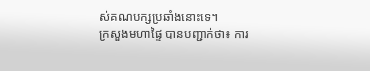ស់គណបក្សប្រឆាំងនោះទេ។
ក្រសួងមហាផ្ទៃ បានបញ្ជាក់ថា៖ ការ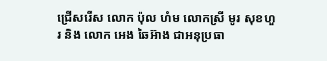ជ្រើសរើស លោក ប៉ុល ហំម លោកស្រី មូរ សុខហួរ និង លោក អេង ឆៃអ៊ាង ជាអនុប្រធា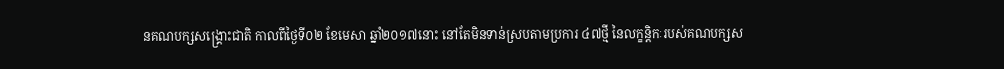នគណបក្សសង្រ្គោះជាតិ កាលពីថ្ងៃទី០២ ខែមេសា ឆ្នាំ២០១៧នោះ នៅតែមិនទាន់ស្របតាមប្រការ ៤៧ថ្មី នៃលក្ខន្តិកៈរបស់គណបក្សស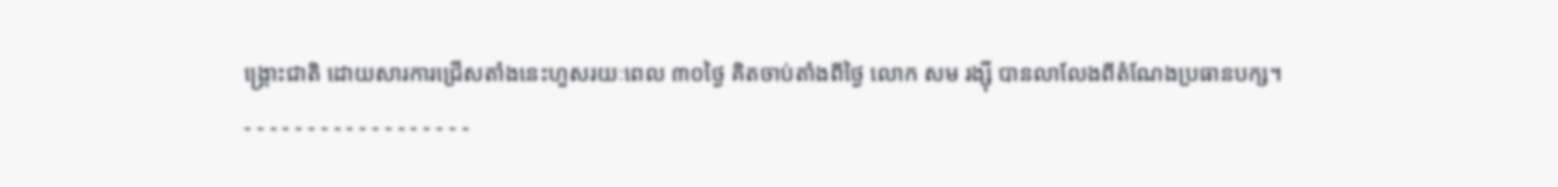ង្រ្គោះជាតិ ដោយសារការជ្រើសតាំងនេះហួសរយៈពេល ៣០ថ្ងៃ គិតចាប់តាំងពីថ្ងៃ លោក សម រង្ស៊ី បានលាលែងពីតំណែងប្រធានបក្ស។
- - - - - - - - - - - - - - - - - -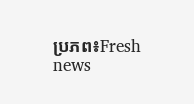ប្រភព៖Fresh news